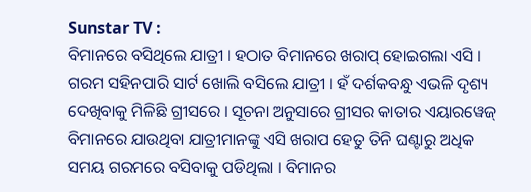Sunstar TV :
ବିମାନରେ ବସିଥିଲେ ଯାତ୍ରୀ । ହଠାତ ବିମାନରେ ଖରାପ୍ ହୋଇଗଲା ଏସି । ଗରମ ସହିନପାରି ସାର୍ଟ ଖୋଲି ବସିଲେ ଯାତ୍ରୀ । ହଁ ଦର୍ଶକବନ୍ଧୁ ଏଭଳି ଦୃଶ୍ୟ ଦେଖିବାକୁ ମିଳିଛି ଗ୍ରୀସରେ । ସୂଚନା ଅନୁସାରେ ଗ୍ରୀସର କାତାର ଏୟାରୱେଜ୍ ବିମାନରେ ଯାଉଥିବା ଯାତ୍ରୀମାନଙ୍କୁ ଏସି ଖରାପ ହେତୁ ତିନି ଘଣ୍ଟାରୁ ଅଧିକ ସମୟ ଗରମରେ ବସିବାକୁ ପଡିଥିଲା । ବିମାନର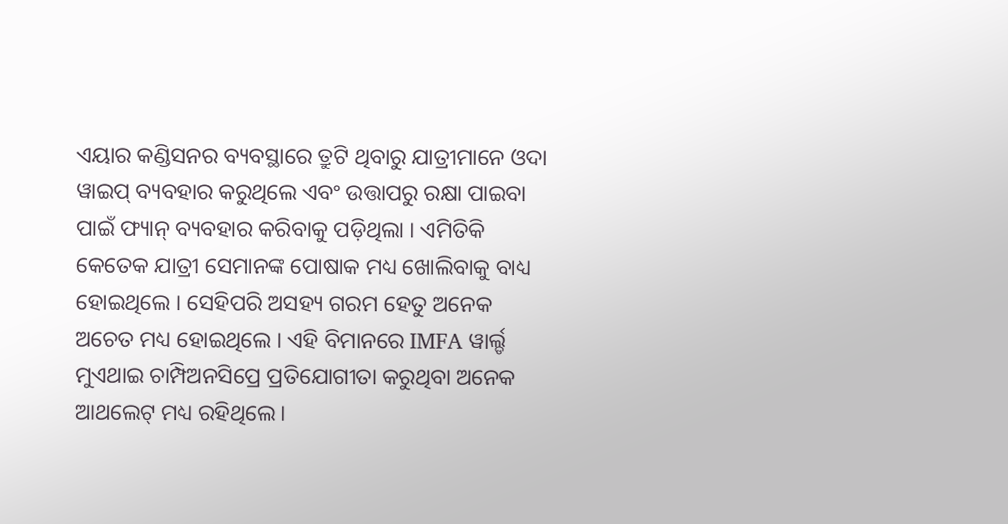ଏୟାର କଣ୍ଡିସନର ବ୍ୟବସ୍ଥାରେ ତ୍ରୁଟି ଥିବାରୁ ଯାତ୍ରୀମାନେ ଓଦା ୱାଇପ୍ ବ୍ୟବହାର କରୁଥିଲେ ଏବଂ ଉତ୍ତାପରୁ ରକ୍ଷା ପାଇବା ପାଇଁ ଫ୍ୟାନ୍ ବ୍ୟବହାର କରିବାକୁ ପଡ଼ିଥିଲା । ଏମିତିକି କେତେକ ଯାତ୍ରୀ ସେମାନଙ୍କ ପୋଷାକ ମଧ୍ୟ ଖୋଲିବାକୁ ବାଧ୍ୟ ହୋଇଥିଲେ । ସେହିପରି ଅସହ୍ୟ ଗରମ ହେତୁ ଅନେକ ଅଚେତ ମଧ୍ୟ ହୋଇଥିଲେ । ଏହି ବିମାନରେ IMFA ୱାର୍ଲ୍ଡ ମୁଏଥାଇ ଚାମ୍ପିଅନସିପ୍ରେ ପ୍ରତିଯୋଗୀତା କରୁଥିବା ଅନେକ ଆଥଲେଟ୍ ମଧ୍ୟ ରହିଥିଲେ।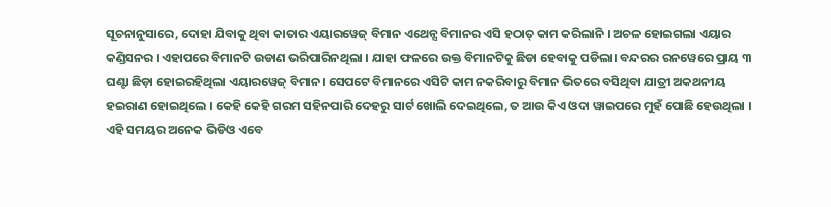ସୂଚନାନୁସାରେ, ଦୋହା ଯିବାକୁ ଥିବା କାତାର ଏୟାରୱେଜ୍ ବିମାନ ଏଥେନ୍ସ ବିମାନର ଏସି ହଠାତ୍ କାମ କରିଲାନି । ଅଚଳ ହୋଇଗଲା ଏୟାର କଣ୍ଡିସନର । ଏହାପରେ ବିମାନଟି ଉଡାଣ ଭରିପାରିନଥିଲା । ଯାହା ଫଳରେ ଉକ୍ତ ବିମାନଟିକୁ ଛିଡା ହେବାକୁ ପଡିଲା। ବନ୍ଦରର ରନୱେରେ ପ୍ରାୟ ୩ ଘଣ୍ଟା ଛିଡ଼ା ହୋଇରହିଥିଲା ଏୟାରୱେଜ୍ ବିମାନ। ସେପଟେ ବିମାନରେ ଏସିଟି କାମ ନକରିବାରୁ ବିମାନ ଭିତରେ ବସିଥିବା ଯାତ୍ରୀ ଅକଥନୀୟ ହଇରାଣ ହୋଇଥିଲେ । କେହି କେହି ଗରମ ସହିନପାରି ଦେହରୁ ସାର୍ଟ ଖୋଲି ଦେଇଥିଲେ, ତ ଆଉ କିଏ ଓଦା ୱାଇପରେ ମୁହଁ ପୋଛି ହେଉଥିଲା । ଏହି ସମୟର ଅନେକ ଭିଡିଓ ଏବେ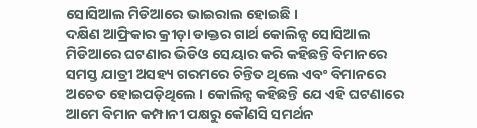ସୋସିଆଲ ମିଡିଆରେ ଭାଇରାଲ ହୋଇଛି ।
ଦକ୍ଷିଣ ଆଫ୍ରିକାର କ୍ରୀଡ଼ା ଡାକ୍ତର ଗାର୍ଥ କୋଲିନ୍ସ ସୋସିଆଲ ମିଡିଆରେ ଘଟଣାର ଭିଡିଓ ସେୟାର କରି କହିଛନ୍ତି ବିମାନରେ ସମସ୍ତ ଯାତ୍ରୀ ଅସହ୍ୟ ଗରମରେ ଚିନ୍ତିତ ଥିଲେ ଏବଂ ବିମାନରେ ଅଚେତ ହୋଇପଡ଼ିଥିଲେ । କୋଲିନ୍ସ କହିଛନ୍ତି ଯେ ଏହି ଘଟଣାରେ ଆମେ ବିମାନ କମ୍ପାନୀ ପକ୍ଷରୁ କୌଣସି ସମର୍ଥନ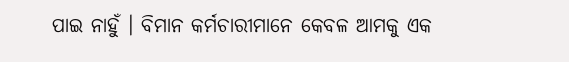ପାଇ ନାହୁଁ । ବିମାନ କର୍ମଚାରୀମାନେ କେବଳ ଆମକୁ ଏକ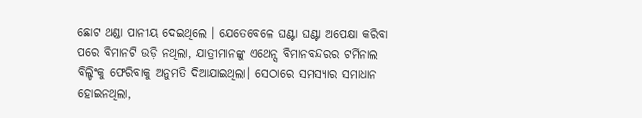ଛୋଟ ଥଣ୍ଡା ପାନୀୟ ଦେଇଥିଲେ । ଯେତେବେଳେ ଘଣ୍ଟା ଘଣ୍ଟା ଅପେକ୍ଷା କରିବା ପରେ ବିମାନଟି ଉଡ଼ି ନଥିଲା, ଯାତ୍ରୀମାନଙ୍କୁ ଏଥେନ୍ସ ବିମାନବନ୍ଦରର ଟର୍ମିନାଲ ବିଲ୍ଡିଂକୁ ଫେରିବାକୁ ଅନୁମତି ଦିଆଯାଇଥିଲା। ସେଠାରେ ସମସ୍ୟାର ସମାଧାନ ହୋଇନଥିଲା,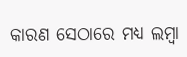କାରଣ ସେଠାରେ ମଧ୍ୟ ଲମ୍ବା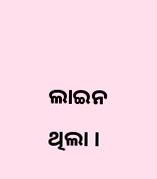ଲାଇନ ଥିଲା ।